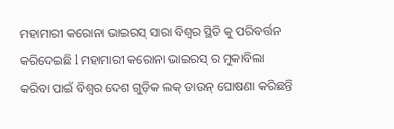ମହାମାରୀ କରୋନା ଭାଇରସ୍ ସାରା ବିଶ୍ୱର ସ୍ଥିତି କୁ ପରିବର୍ତ୍ତନ କରିଦେଇଛି l ମହାମାରୀ କରୋନା ଭାଇରସ୍ ର ମୁକାବିଲା କରିବା ପାଇଁ ବିଶ୍ୱର ଦେଶ ଗୁଡ଼ିକ ଲକ୍ ଡାଉନ୍ ଘୋଷଣା କରିଛନ୍ତି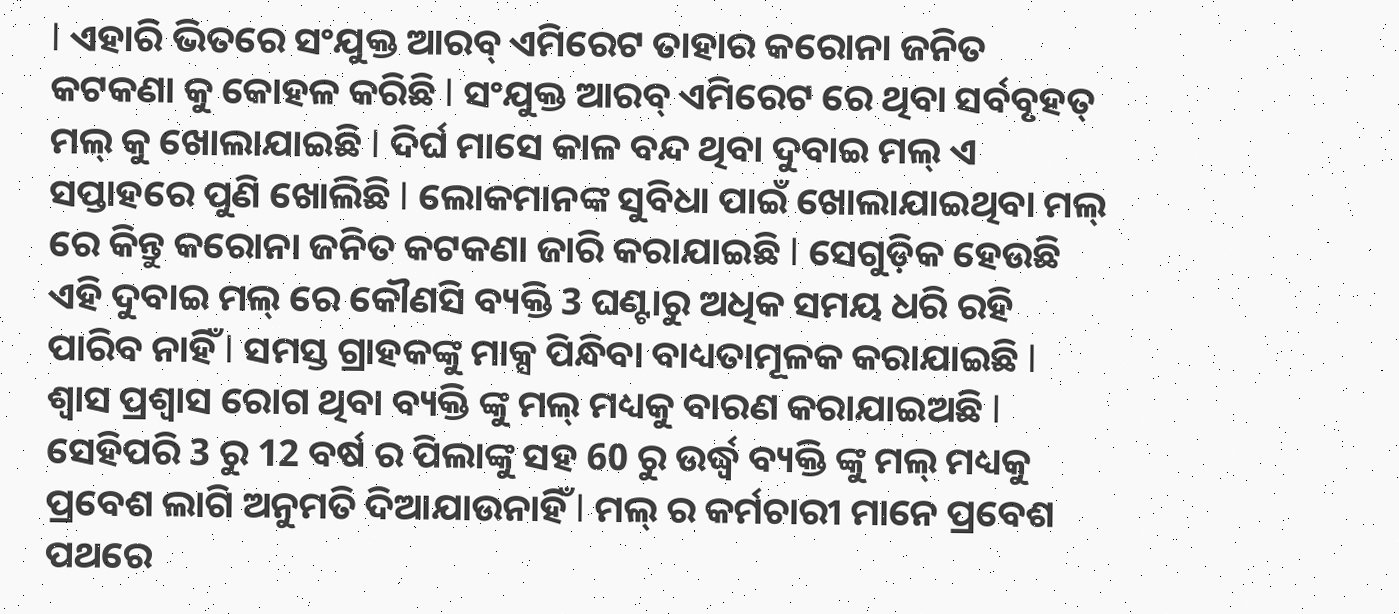l ଏହାରି ଭିତରେ ସଂଯୁକ୍ତ ଆରବ୍ ଏମିରେଟ ତାହାର କରୋନା ଜନିତ କଟକଣା କୁ କୋହଳ କରିଛି l ସଂଯୁକ୍ତ ଆରବ୍ ଏମିରେଟ ରେ ଥିବା ସର୍ବବୃହତ୍ ମଲ୍ କୁ ଖୋଲାଯାଇଛି l ଦିର୍ଘ ମାସେ କାଳ ବନ୍ଦ ଥିବା ଦୁବାଇ ମଲ୍ ଏ ସପ୍ତାହରେ ପୁଣି ଖୋଲିଛି l ଲୋକମାନଙ୍କ ସୁବିଧା ପାଇଁ ଖୋଲାଯାଇଥିବା ମଲ୍ ରେ କିନ୍ତୁ କରୋନା ଜନିତ କଟକଣା ଜାରି କରାଯାଇଛି l ସେଗୁଡ଼ିକ ହେଉଛି ଏହି ଦୁବାଇ ମଲ୍ ରେ କୌଣସି ବ୍ୟକ୍ତି 3 ଘଣ୍ଟାରୁ ଅଧିକ ସମୟ ଧରି ରହି ପାରିବ ନାହିଁ l ସମସ୍ତ ଗ୍ରାହକଙ୍କୁ ମାକ୍ସ ପିନ୍ଧିବା ବାଧ୍ୟତାମୂଳକ କରାଯାଇଛି l ଶ୍ଵାସ ପ୍ରଶ୍ଵାସ ରୋଗ ଥିବା ବ୍ୟକ୍ତି ଙ୍କୁ ମଲ୍ ମଧ୍ୟକୁ ବାରଣ କରାଯାଇଅଛି l ସେହିପରି 3 ରୁ 12 ବର୍ଷ ର ପିଲାଙ୍କୁ ସହ 60 ରୁ ଉର୍ଦ୍ଧ୍ବ ବ୍ୟକ୍ତି ଙ୍କୁ ମଲ୍ ମଧ୍ୟକୁ ପ୍ରବେଶ ଲାଗି ଅନୁମତି ଦିଆଯାଉନାହିଁ l ମଲ୍ ର କର୍ମଚାରୀ ମାନେ ପ୍ରବେଶ ପଥରେ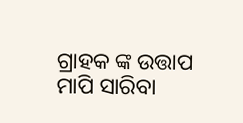ଗ୍ରାହକ ଙ୍କ ଉତ୍ତାପ ମାପି ସାରିବା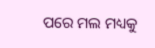ପରେ ମଲ ମଧ୍ୟକୁ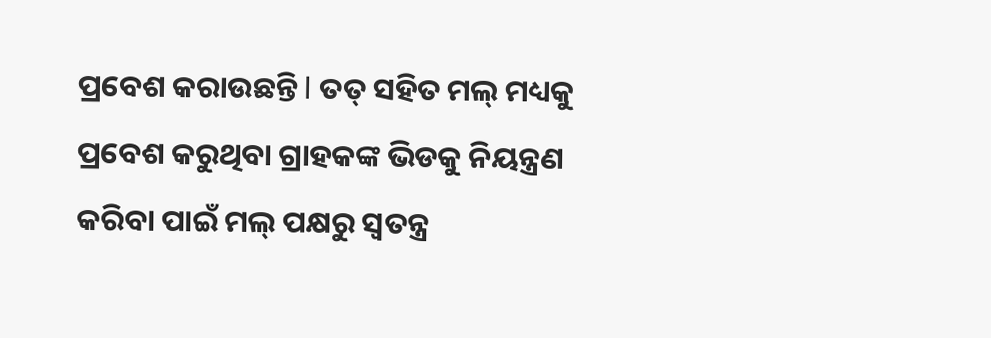ପ୍ରବେଶ କରାଉଛନ୍ତି l ତତ୍ ସହିତ ମଲ୍ ମଧ୍ୟକୁ ପ୍ରବେଶ କରୁଥିବା ଗ୍ରାହକଙ୍କ ଭିଡକୁ ନିୟନ୍ତ୍ରଣ କରିବା ପାଇଁ ମଲ୍ ପକ୍ଷରୁ ସ୍ଵତନ୍ତ୍ର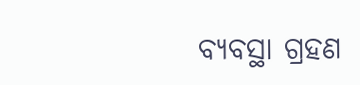ବ୍ୟବସ୍ଥା ଗ୍ରହଣ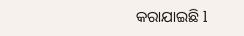କରାଯାଇଛି l